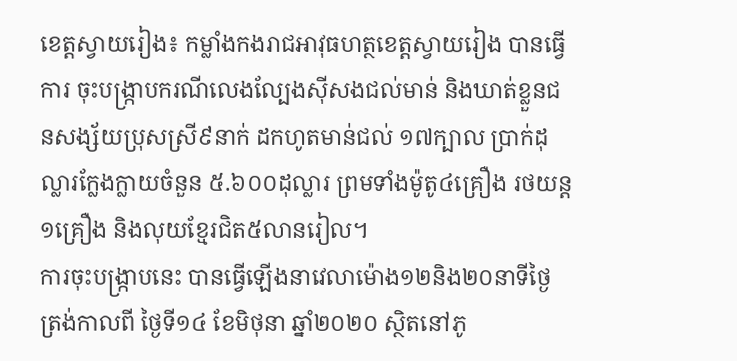ខេត្តស្វាយរៀង៖ កម្លាំងកងរាជអាវុធហត្ថខេត្តស្វាយរៀង បានធ្វើការ ចុះបង្ក្រាបករណីលេងល្បែងស៊ីសងជល់មាន់ និងឃាត់ខ្លួនជនសង្ស័យប្រុសស្រី៩នាក់ ដកហូតមាន់ជល់ ១៧ក្បាល ប្រាក់ដុល្លារក្លែងក្លាយចំនួន ៥.៦០០ដុល្លារ ព្រមទាំងម៉ូតូ៤គ្រឿង រថយន្ត១គ្រឿង និងលុយខ្មែរជិត៥លានរៀល។
ការចុះបង្ក្រាបនេះ បានធ្វើឡើងនាវេលាម៉ោង១២និង២០នាទីថ្ងៃត្រង់កាលពី ថ្ងៃទី១៤ ខែមិថុនា ឆ្នាំ២០២០ ស្ថិតនៅភូ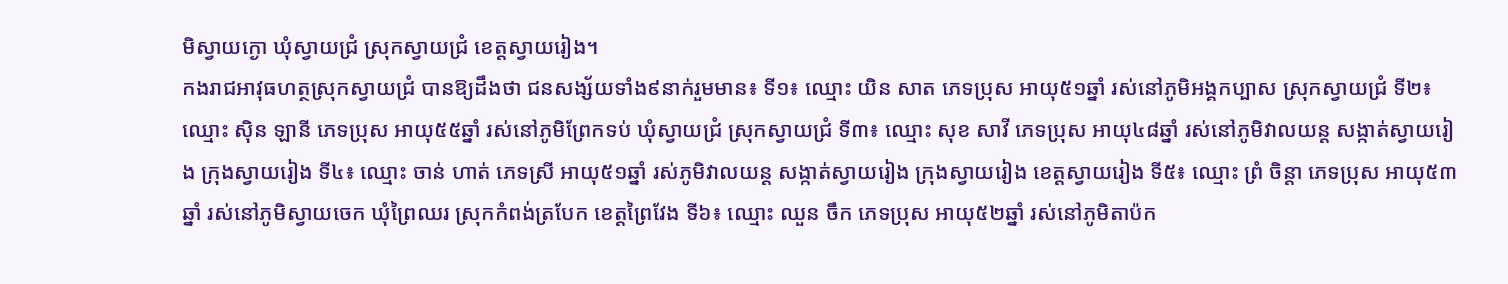មិស្វាយក្ងោ ឃុំស្វាយជ្រំ ស្រុកស្វាយជ្រំ ខេត្តស្វាយរៀង។
កងរាជអាវុធហត្ថស្រុកស្វាយជ្រំ បានឱ្យដឹងថា ជនសង្ស័យទាំង៩នាក់រួមមាន៖ ទី១៖ ឈ្មោះ យិន សាត ភេទប្រុស អាយុ៥១ឆ្នាំ រស់នៅភូមិអង្គកប្បាស ស្រុកស្វាយជ្រំ ទី២៖ ឈ្មោះ ស៊ិន ឡានី ភេទប្រុស អាយុ៥៥ឆ្នាំ រស់នៅភូមិព្រែកទប់ ឃុំស្វាយជ្រំ ស្រុកស្វាយជ្រំ ទី៣៖ ឈ្មោះ សុខ សាវី ភេទប្រុស អាយុ៤៨ឆ្នាំ រស់នៅភូមិវាលយន្ត សង្កាត់ស្វាយរៀង ក្រុងស្វាយរៀង ទី៤៖ ឈ្មោះ ចាន់ ហាត់ ភេទស្រី អាយុ៥១ឆ្នាំ រស់ភូមិវាលយន្ត សង្កាត់ស្វាយរៀង ក្រុងស្វាយរៀង ខេត្តស្វាយរៀង ទី៥៖ ឈ្មោះ ព្រំ ចិន្តា ភេទប្រុស អាយុ៥៣ឆ្នាំ រស់នៅភូមិស្វាយចេក ឃុំព្រៃឈរ ស្រុកកំពង់ត្របែក ខេត្តព្រៃវែង ទី៦៖ ឈ្មោះ ឈួន ចឹក ភេទប្រុស អាយុ៥២ឆ្នាំ រស់នៅភូមិតាប៉ក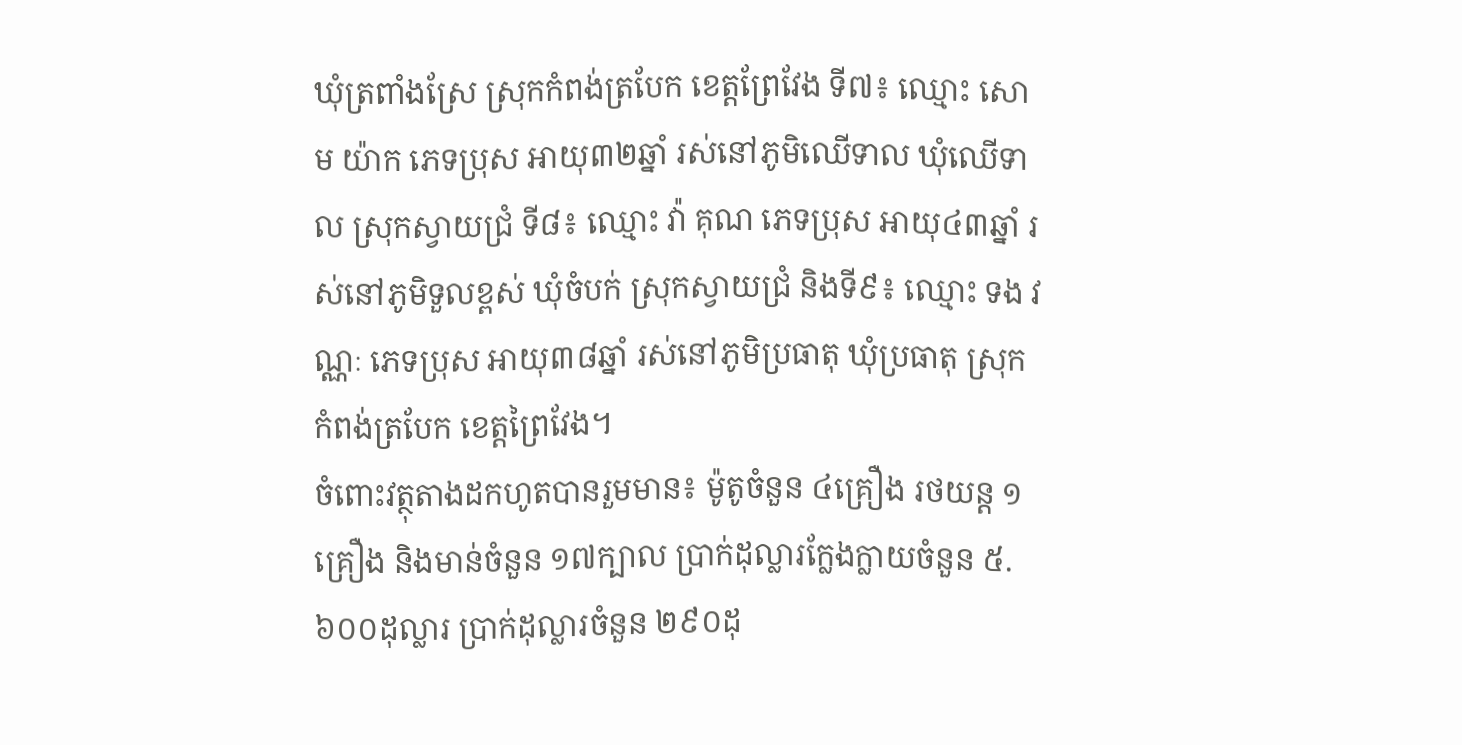ឃុំត្រពាំងស្រែ ស្រុកកំពង់ត្របែក ខេត្តព្រែវែង ទី៧៖ ឈ្មោះ សោម យ៉ាក ភេទប្រុស អាយុ៣២ឆ្នាំ រស់នៅភូមិឈើទាល ឃុំឈើទាល ស្រុកស្វាយជ្រំ ទី៨៖ ឈ្មោះ វ៉ា គុណ ភេទប្រុស អាយុ៤៣ឆ្នាំ រស់នៅភូមិទួលខ្ពស់ ឃុំចំបក់ ស្រុកស្វាយជ្រំ និងទី៩៖ ឈ្មោះ ទង វណ្ណៈ ភេទប្រុស អាយុ៣៨ឆ្នាំ រស់នៅភូមិប្រធាតុ ឃុំប្រធាតុ ស្រុកកំពង់ត្របែក ខេត្តព្រៃវែង។
ចំពោះវត្ថុតាងដកហូតបានរួមមាន៖ ម៉ូតូចំនួន ៤គ្រឿង រថយន្ត ១គ្រឿង និងមាន់ចំនួន ១៧ក្បាល ប្រាក់ដុល្លារក្លែងក្លាយចំនួន ៥.៦០០ដុល្លារ ប្រាក់ដុល្លារចំនួន ២៩០ដុ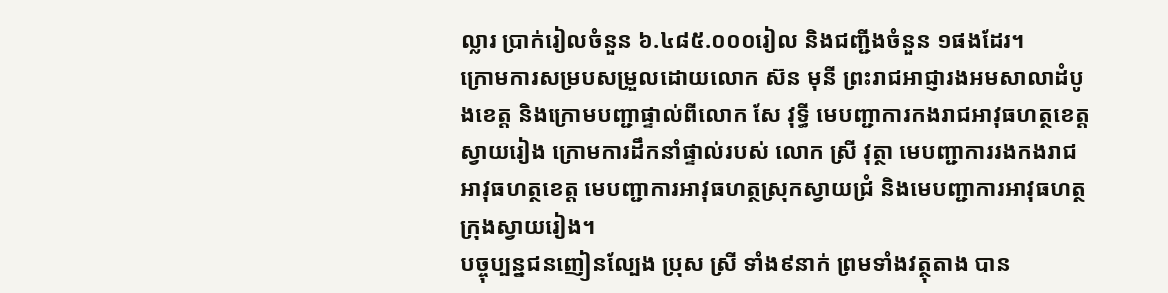ល្លារ ប្រាក់រៀលចំនួន ៦.៤៨៥.០០០រៀល និងជញ្ជីងចំនួន ១ផងដែរ។
ក្រោមការសម្របសម្រួលដោយលោក ស៊ន មុនី ព្រះរាជអាជ្ញារងអមសាលាដំបូងខេត្ត និងក្រោមបញ្ជាផ្ទាល់ពីលោក សែ វុទ្ធី មេបញ្ជាការកងរាជអាវុធហត្ថខេត្តស្វាយរៀង ក្រោមការដឹកនាំផ្ទាល់របស់ លោក ស្រី វុត្ថា មេបញ្ជាការរងកងរាជអាវុធហត្ថខេត្ត មេបញ្ជាការអាវុធហត្ថស្រុកស្វាយជ្រំ និងមេបញ្ជាការអាវុធហត្ថក្រុងស្វាយរៀង។
បច្ចុប្បន្នជនញៀនល្បែង ប្រុស ស្រី ទាំង៩នាក់ ព្រមទាំងវត្ថុតាង បាន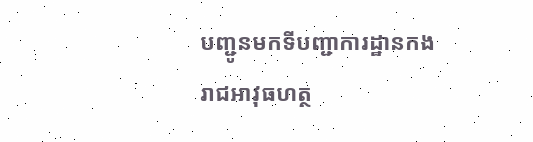បញ្ជូនមកទីបញ្ជាការដ្ឋានកងរាជអាវុធហត្ថ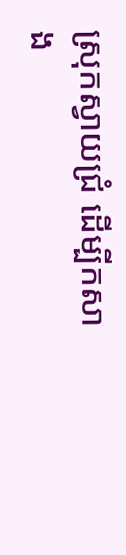ស្រុកស្វាយជ្រំ ដើម្បីកសាង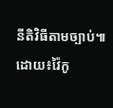នីតិវិធីតាមច្បាប់៕
ដោយ៖វ៉ៃកូ